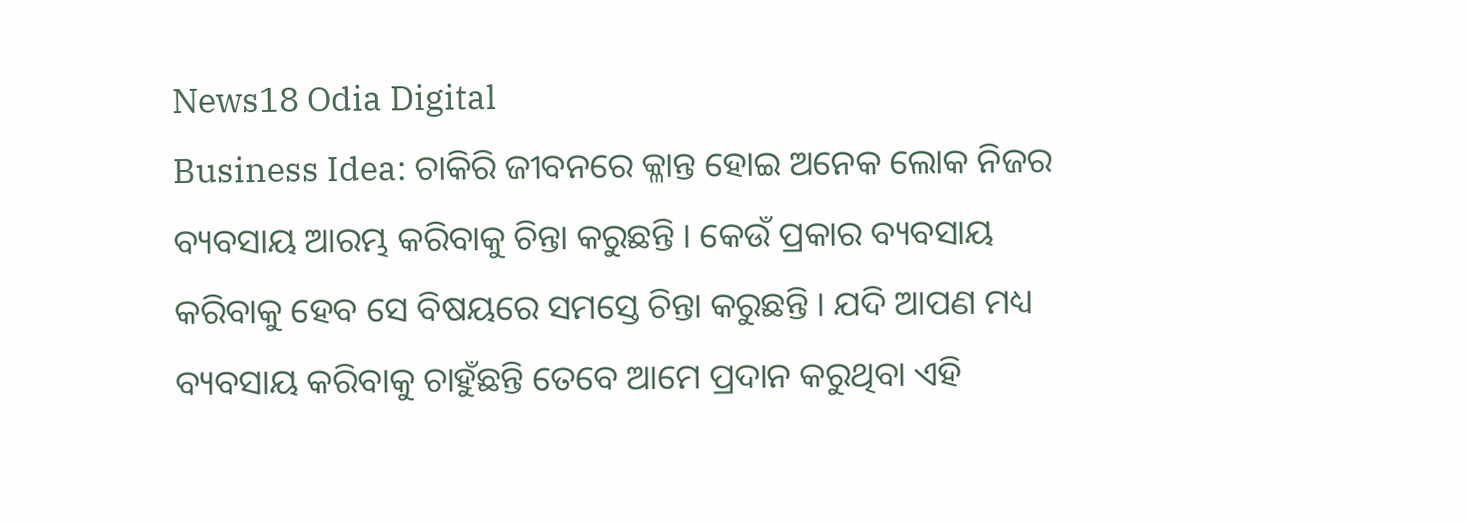News18 Odia Digital
Business Idea: ଚାକିରି ଜୀବନରେ କ୍ଳାନ୍ତ ହୋଇ ଅନେକ ଲୋକ ନିଜର ବ୍ୟବସାୟ ଆରମ୍ଭ କରିବାକୁ ଚିନ୍ତା କରୁଛନ୍ତି । କେଉଁ ପ୍ରକାର ବ୍ୟବସାୟ କରିବାକୁ ହେବ ସେ ବିଷୟରେ ସମସ୍ତେ ଚିନ୍ତା କରୁଛନ୍ତି । ଯଦି ଆପଣ ମଧ୍ୟ ବ୍ୟବସାୟ କରିବାକୁ ଚାହୁଁଛନ୍ତି ତେବେ ଆମେ ପ୍ରଦାନ କରୁଥିବା ଏହି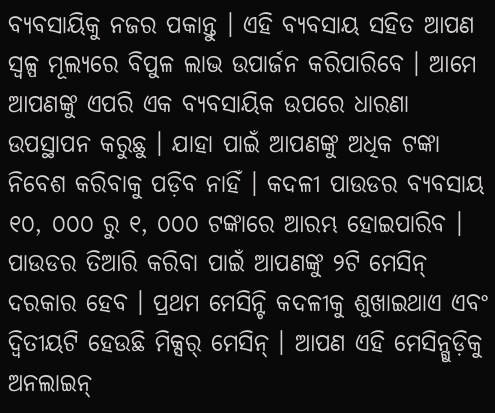ବ୍ୟବସାୟିକୁ ନଜର ପକାନ୍ତୁ । ଏହି ବ୍ୟବସାୟ ସହିତ ଆପଣ ସ୍ୱଳ୍ପ ମୂଲ୍ୟରେ ବିପୁଳ ଲାଭ ଉପାର୍ଜନ କରିପାରିବେ । ଆମେ ଆପଣଙ୍କୁ ଏପରି ଏକ ବ୍ୟବସାୟିକ ଉପରେ ଧାରଣା ଉପସ୍ଥାପନ କରୁଛୁ । ଯାହା ପାଇଁ ଆପଣଙ୍କୁ ଅଧିକ ଟଙ୍କା ନିବେଶ କରିବାକୁ ପଡ଼ିବ ନାହିଁ । କଦଳୀ ପାଉଡର ବ୍ୟବସାୟ ୧୦, ୦୦୦ ରୁ ୧, ୦୦୦ ଟଙ୍କାରେ ଆରମ୍ଭ ହୋଇପାରିବ । ପାଉଡର ତିଆରି କରିବା ପାଇଁ ଆପଣଙ୍କୁ ୨ଟି ମେସିନ୍ ଦରକାର ହେବ । ପ୍ରଥମ ମେସିନ୍ଟି କଦଳୀକୁ ଶୁଖାଇଥାଏ ଏବଂ ଦ୍ୱିତୀୟଟି ହେଉଛି ମିକ୍ସର୍ ମେସିନ୍ । ଆପଣ ଏହି ମେସିନ୍ଗୁଡ଼ିକୁ ଅନଲାଇନ୍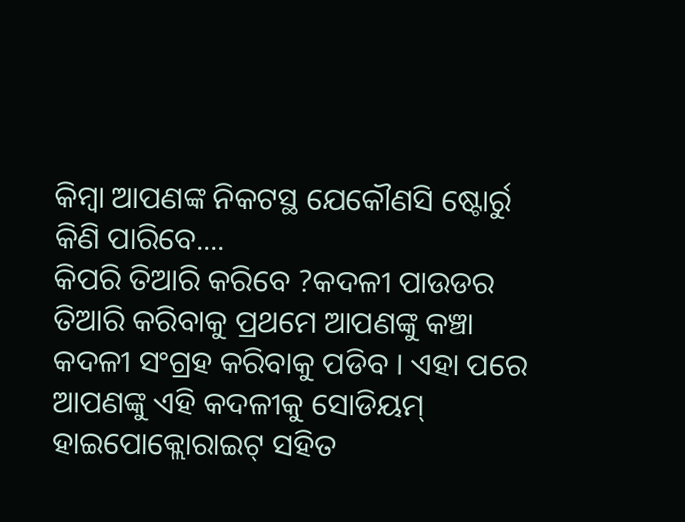କିମ୍ବା ଆପଣଙ୍କ ନିକଟସ୍ଥ ଯେକୌଣସି ଷ୍ଟୋର୍ରୁ କିଣି ପାରିବେ....
କିପରି ତିଆରି କରିବେ ?କଦଳୀ ପାଉଡର ତିଆରି କରିବାକୁ ପ୍ରଥମେ ଆପଣଙ୍କୁ କଞ୍ଚା କଦଳୀ ସଂଗ୍ରହ କରିବାକୁ ପଡିବ । ଏହା ପରେ ଆପଣଙ୍କୁ ଏହି କଦଳୀକୁ ସୋଡିୟମ୍ ହାଇପୋକ୍ଲୋରାଇଟ୍ ସହିତ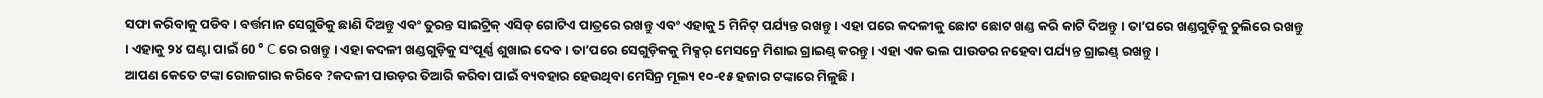ସଫା କରିବାକୁ ପଡିବ । ବର୍ତ୍ତମାନ ସେଗୁଡିକୁ ଛାଣି ଦିଅନ୍ତୁ ଏବଂ ତୁରନ୍ତ ସାଇଟ୍ରିକ୍ ଏସିଡ୍ ଗୋଟିଏ ପାତ୍ରରେ ରଖନ୍ତୁ ଏବଂ ଏହାକୁ 5 ମିନିଟ୍ ପର୍ଯ୍ୟନ୍ତ ରଖନ୍ତୁ । ଏହା ପରେ କଦଳୀକୁ ଛୋଟ ଛୋଟ ଖଣ୍ଡ କରି କାଟି ଦିଅନ୍ତୁ । ତା’ପରେ ଖଣ୍ଡଗୁଡ଼ିକୁ ଚୁଲିରେ ରଖନ୍ତୁ । ଏହାକୁ ୨୪ ଘଣ୍ଟା ପାଇଁ 60 ° C ରେ ରଖନ୍ତୁ । ଏହା କଦଳୀ ଖଣ୍ଡଗୁଡ଼ିକୁ ସଂପୂର୍ଣ୍ଣ ଶୁଖାଇ ଦେବ । ତା’ପରେ ସେଗୁଡ଼ିକକୁ ମିକ୍ସର୍ ମେସନ୍ରେ ମିଶାଇ ଗ୍ରାଇଣ୍ଡ୍ କରନ୍ତୁ । ଏହା ଏକ ଭଲ ପାଉଡର ନହେବା ପର୍ଯ୍ୟନ୍ତ ଗ୍ରାଇଣ୍ଡ୍ ରଖନ୍ତୁ ।
ଆପଣ କେତେ ଟଙ୍କା ରୋଜଗାର କରିବେ ?କଦଳୀ ପାଉଡ଼ର ତିଆରି କରିବା ପାଇଁ ବ୍ୟବହାର ହେଉଥିବା ମେସିନ୍ର ମୂଲ୍ୟ ୧୦-୧୫ ହଜାର ଟଙ୍କାରେ ମିଳୁଛି ।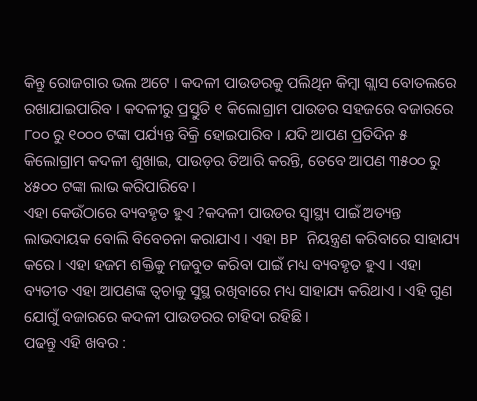କିନ୍ତୁ ରୋଜଗାର ଭଲ ଅଟେ । କଦଳୀ ପାଉଡରକୁ ପଲିଥିନ କିମ୍ବା ଗ୍ଲାସ ବୋତଲରେ ରଖାଯାଇପାରିବ । କଦଳୀରୁ ପ୍ରସ୍ତୁତି ୧ କିଲୋଗ୍ରାମ ପାଉଡର ସହଜରେ ବଜାରରେ ୮୦୦ ରୁ ୧୦୦୦ ଟଙ୍କା ପର୍ଯ୍ୟନ୍ତ ବିକ୍ରି ହୋଇପାରିବ । ଯଦି ଆପଣ ପ୍ରତିଦିନ ୫ କିଲୋଗ୍ରାମ କଦଳୀ ଶୁଖାଇ, ପାଉଡ଼ର ତିଆରି କରନ୍ତି, ତେବେ ଆପଣ ୩୫୦୦ ରୁ ୪୫୦୦ ଟଙ୍କା ଲାଭ କରିପାରିବେ ।
ଏହା କେଉଁଠାରେ ବ୍ୟବହୃତ ହୁଏ ?କଦଳୀ ପାଉଡର ସ୍ୱାସ୍ଥ୍ୟ ପାଇଁ ଅତ୍ୟନ୍ତ ଲାଭଦାୟକ ବୋଲି ବିବେଚନା କରାଯାଏ । ଏହା BP ନିୟନ୍ତ୍ରଣ କରିବାରେ ସାହାଯ୍ୟ କରେ । ଏହା ହଜମ ଶକ୍ତିକୁ ମଜବୁତ କରିବା ପାଇଁ ମଧ୍ୟ ବ୍ୟବହୃତ ହୁଏ । ଏହା ବ୍ୟତୀତ ଏହା ଆପଣଙ୍କ ତ୍ୱଚାକୁ ସୁସ୍ଥ ରଖିବାରେ ମଧ୍ୟ ସାହାଯ୍ୟ କରିଥାଏ । ଏହି ଗୁଣ ଯୋଗୁଁ ବଜାରରେ କଦଳୀ ପାଉଡରର ଚାହିଦା ରହିଛି ।
ପଢନ୍ତୁ ଏହି ଖବର :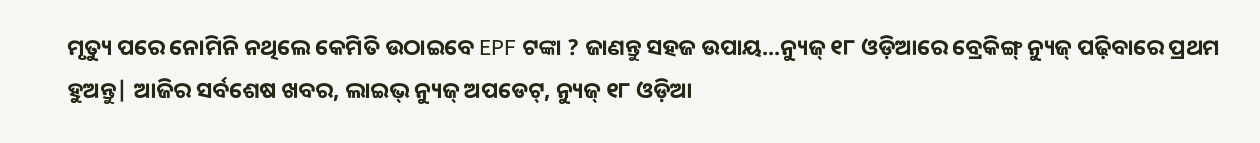ମୃତ୍ୟୁ ପରେ ନୋମିନି ନଥିଲେ କେମିତି ଉଠାଇବେ EPF ଟଙ୍କା ? ଜାଣନ୍ତୁ ସହଜ ଉପାୟ...ନ୍ୟୁଜ୍ ୧୮ ଓଡ଼ିଆରେ ବ୍ରେକିଙ୍ଗ୍ ନ୍ୟୁଜ୍ ପଢ଼ିବାରେ ପ୍ରଥମ ହୁଅନ୍ତୁ| ଆଜିର ସର୍ବଶେଷ ଖବର, ଲାଇଭ୍ ନ୍ୟୁଜ୍ ଅପଡେଟ୍, ନ୍ୟୁଜ୍ ୧୮ ଓଡ଼ିଆ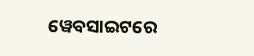ୱେବସାଇଟରେ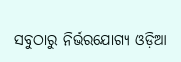ସବୁଠାରୁ ନିର୍ଭରଯୋଗ୍ୟ ଓଡ଼ିଆ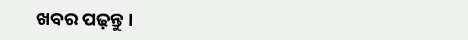ଖବର ପଢ଼ନ୍ତୁ ।